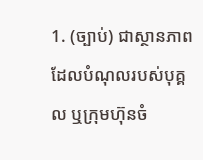1. (ច្បាប់) ជាស្ថានភាពដែលបំណុលរបស់បុគ្គល ឬក្រុមហ៊ុនចំ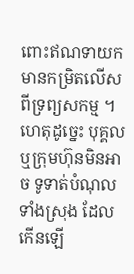ពោះឥណទាយកមានកម្រិតលើសពីទ្រព្យសកម្ម ។ ហេតុដូច្នេះ បុគ្គល ឬក្រុមហ៊ុនមិនអាច ទូទាត់បំណុលទាំងស្រុង ដែលកើនឡើ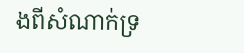ងពីសំណាក់ទ្រ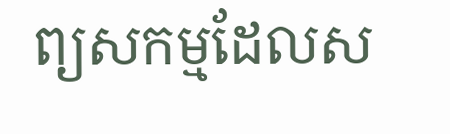ព្យសកម្មដែលស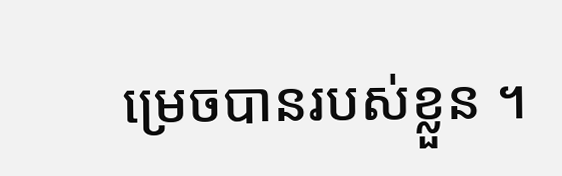ម្រេចបានរបស់ខ្លួន ។